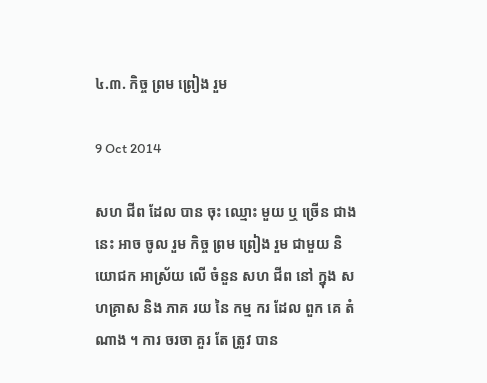៤.៣. កិច្ច ព្រម ព្រៀង រួម

9 Oct 2014

សហ ជីព ដែល បាន ចុះ ឈ្មោះ មួយ ឬ ច្រើន ជាង នេះ អាច ចូល រួម កិច្ច ព្រម ព្រៀង រួម ជាមួយ និយោជក អាស្រ័យ លើ ចំនួន សហ ជីព នៅ ក្នុង សហគ្រាស និង ភាគ រយ នៃ កម្ម ករ ដែល ពួក គេ តំណាង ។ ការ ចរចា គួរ តែ ត្រូវ បាន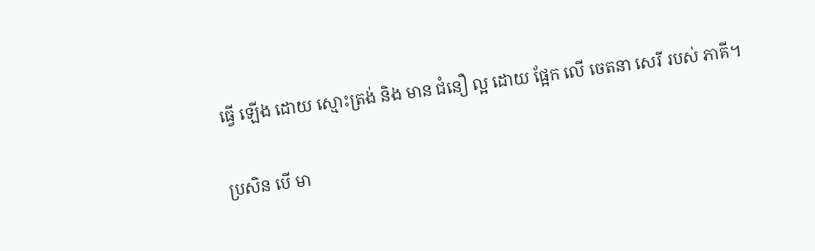ធ្វើ ឡើង ដោយ ស្មោះត្រង់ និង មាន ជំនឿ ល្អ ដោយ ផ្អែក លើ ចេតនា សេរី របស់ ភាគី។

ប្រសិន បើ មា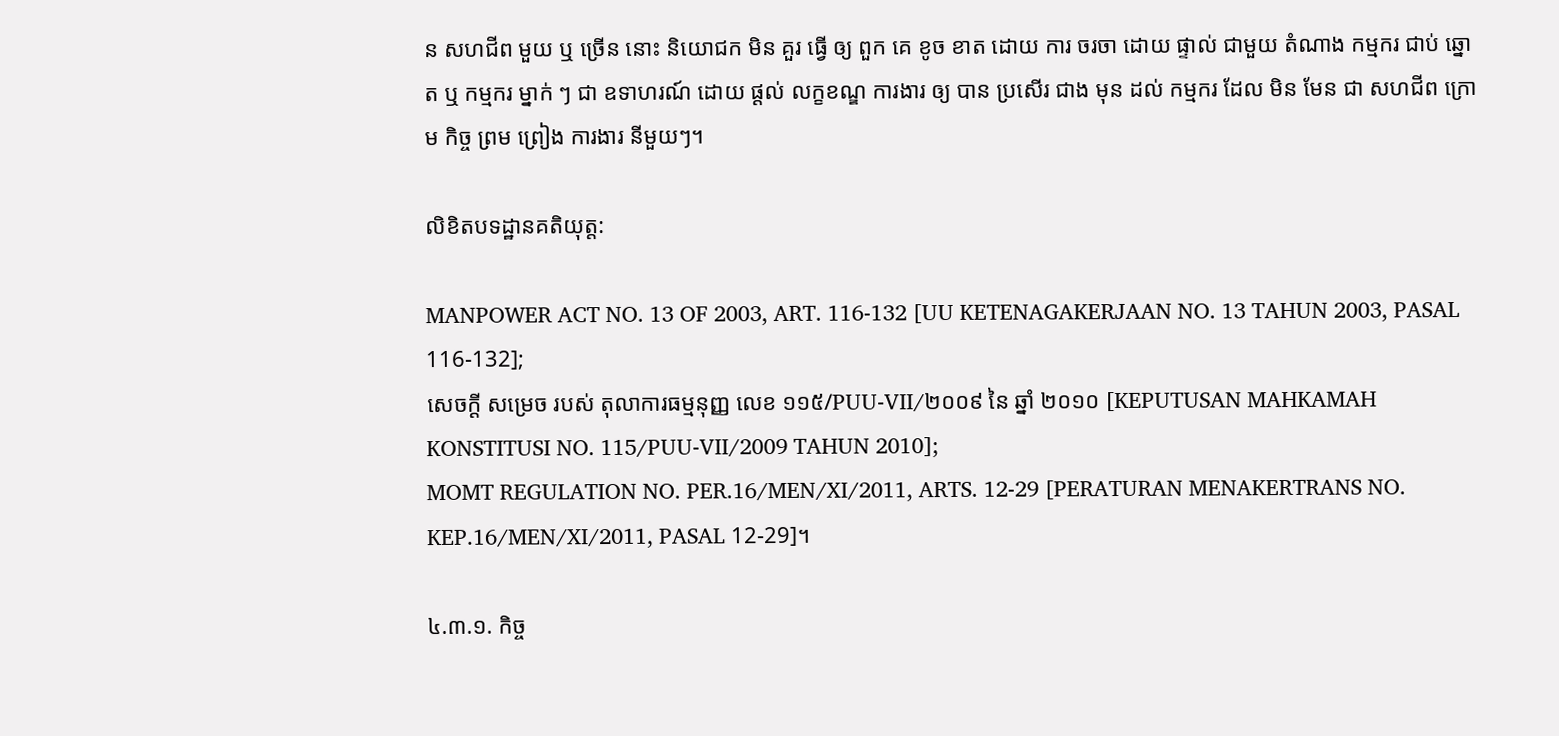ន សហជីព មួយ ឬ ច្រើន នោះ និយោជក មិន គួរ ធ្វើ ឲ្យ ពួក គេ ខូច ខាត ដោយ ការ ចរចា ដោយ ផ្ទាល់ ជាមួយ តំណាង កម្មករ ជាប់ ឆ្នោត ឬ កម្មករ ម្នាក់ ៗ ជា ឧទាហរណ៍ ដោយ ផ្ដល់ លក្ខខណ្ឌ ការងារ ឲ្យ បាន ប្រសើរ ជាង មុន ដល់ កម្មករ ដែល មិន មែន ជា សហជីព ក្រោម កិច្ច ព្រម ព្រៀង ការងារ នីមួយៗ។

លិខិតបទដ្ឋានគតិយុត្ត:

MANPOWER ACT NO. 13 OF 2003, ART. 116-132 [UU KETENAGAKERJAAN NO. 13 TAHUN 2003, PASAL 116-132];
សេចក្ដី សម្រេច របស់ តុលាការធម្មនុញ្ញ លេខ ១១៥/PUU-VII/២០០៩ នៃ ឆ្នាំ ២០១០ [KEPUTUSAN MAHKAMAH KONSTITUSI NO. 115/PUU-VII/2009 TAHUN 2010];
MOMT REGULATION NO. PER.16/MEN/XI/2011, ARTS. 12-29 [PERATURAN MENAKERTRANS NO. KEP.16/MEN/XI/2011, PASAL 12-29]។

៤.៣.១. កិច្ច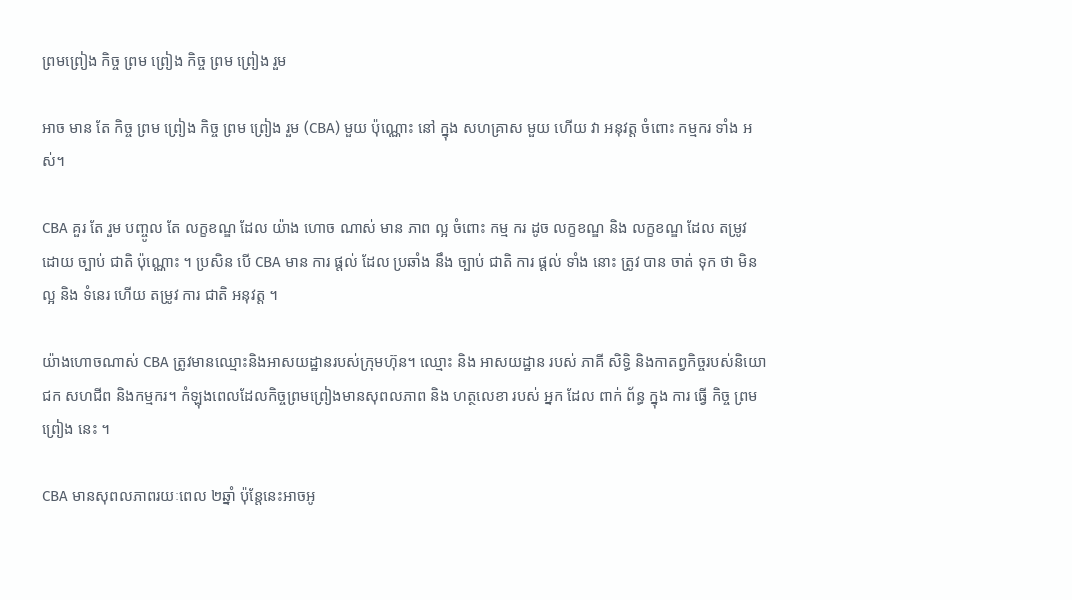ព្រមព្រៀង កិច្ច ព្រម ព្រៀង កិច្ច ព្រម ព្រៀង រួម

អាច មាន តែ កិច្ច ព្រម ព្រៀង កិច្ច ព្រម ព្រៀង រួម (CBA) មួយ ប៉ុណ្ណោះ នៅ ក្នុង សហគ្រាស មួយ ហើយ វា អនុវត្ត ចំពោះ កម្មករ ទាំង អស់។

CBA គួរ តែ រួម បញ្ចូល តែ លក្ខខណ្ឌ ដែល យ៉ាង ហោច ណាស់ មាន ភាព ល្អ ចំពោះ កម្ម ករ ដូច លក្ខខណ្ឌ និង លក្ខខណ្ឌ ដែល តម្រូវ ដោយ ច្បាប់ ជាតិ ប៉ុណ្ណោះ ។ ប្រសិន បើ CBA មាន ការ ផ្តល់ ដែល ប្រឆាំង នឹង ច្បាប់ ជាតិ ការ ផ្តល់ ទាំង នោះ ត្រូវ បាន ចាត់ ទុក ថា មិន ល្អ និង ទំនេរ ហើយ តម្រូវ ការ ជាតិ អនុវត្ត ។

យ៉ាងហោចណាស់ CBA ត្រូវមានឈ្មោះនិងអាសយដ្ឋានរបស់ក្រុមហ៊ុន។ ឈ្មោះ និង អាសយដ្ឋាន របស់ ភាគី សិទ្ធិ និងកាតព្វកិច្ចរបស់និយោជក សហជីព និងកម្មករ។ កំឡុងពេលដែលកិច្ចព្រមព្រៀងមានសុពលភាព និង ហត្ថលេខា របស់ អ្នក ដែល ពាក់ ព័ន្ធ ក្នុង ការ ធ្វើ កិច្ច ព្រម ព្រៀង នេះ ។

CBA មានសុពលភាពរយៈពេល ២ឆ្នាំ ប៉ុន្តែនេះអាចអូ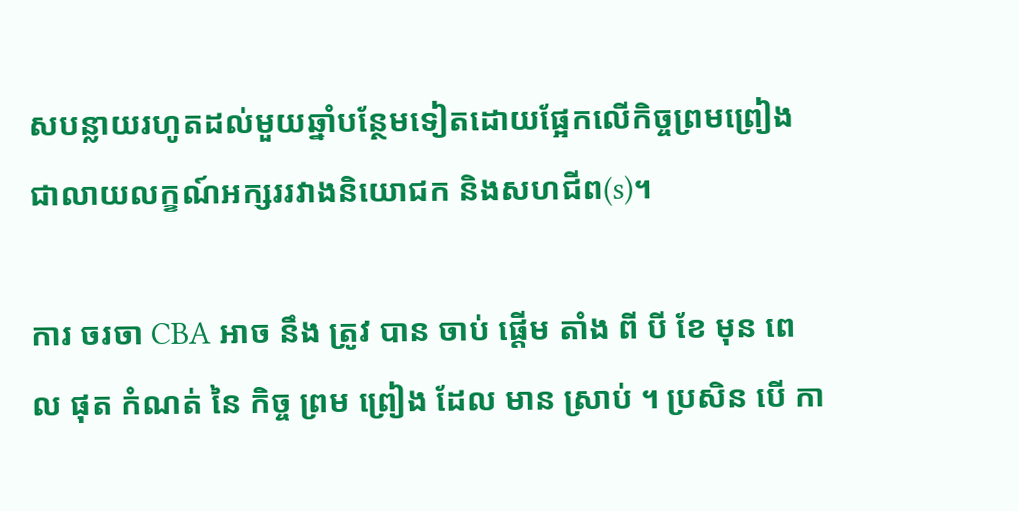សបន្លាយរហូតដល់មួយឆ្នាំបន្ថែមទៀតដោយផ្អែកលើកិច្ចព្រមព្រៀងជាលាយលក្ខណ៍អក្សររវាងនិយោជក និងសហជីព(s)។

ការ ចរចា CBA អាច នឹង ត្រូវ បាន ចាប់ ផ្តើម តាំង ពី បី ខែ មុន ពេល ផុត កំណត់ នៃ កិច្ច ព្រម ព្រៀង ដែល មាន ស្រាប់ ។ ប្រសិន បើ កា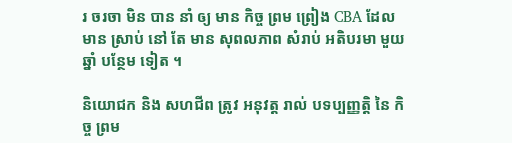រ ចរចា មិន បាន នាំ ឲ្យ មាន កិច្ច ព្រម ព្រៀង CBA ដែល មាន ស្រាប់ នៅ តែ មាន សុពលភាព សំរាប់ អតិបរមា មួយ ឆ្នាំ បន្ថែម ទៀត ។

និយោជក និង សហជីព ត្រូវ អនុវត្ត រាល់ បទប្បញ្ញត្តិ នៃ កិច្ច ព្រម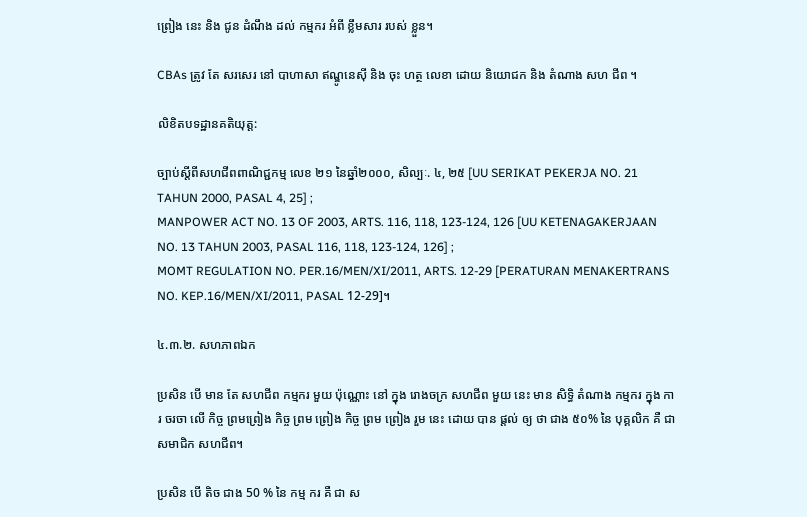ព្រៀង នេះ និង ជូន ដំណឹង ដល់ កម្មករ អំពី ខ្លឹមសារ របស់ ខ្លួន។

CBAs ត្រូវ តែ សរសេរ នៅ បាហាសា ឥណ្ឌូនេស៊ី និង ចុះ ហត្ថ លេខា ដោយ និយោជក និង តំណាង សហ ជីព ។

លិខិតបទដ្ឋានគតិយុត្ត:

ច្បាប់ស្តីពីសហជីពពាណិជ្ជកម្ម លេខ ២១ នៃឆ្នាំ២០០០, សិល្បៈ. ៤, ២៥ [UU SERIKAT PEKERJA NO. 21 TAHUN 2000, PASAL 4, 25] ;
MANPOWER ACT NO. 13 OF 2003, ARTS. 116, 118, 123-124, 126 [UU KETENAGAKERJAAN NO. 13 TAHUN 2003, PASAL 116, 118, 123-124, 126] ;
MOMT REGULATION NO. PER.16/MEN/XI/2011, ARTS. 12-29 [PERATURAN MENAKERTRANS NO. KEP.16/MEN/XI/2011, PASAL 12-29]។

៤.៣.២. សហភាពឯក

ប្រសិន បើ មាន តែ សហជីព កម្មករ មួយ ប៉ុណ្ណោះ នៅ ក្នុង រោងចក្រ សហជីព មួយ នេះ មាន សិទ្ធិ តំណាង កម្មករ ក្នុង ការ ចរចា លើ កិច្ច ព្រមព្រៀង កិច្ច ព្រម ព្រៀង កិច្ច ព្រម ព្រៀង រួម នេះ ដោយ បាន ផ្ដល់ ឲ្យ ថា ជាង ៥០% នៃ បុគ្គលិក គឺ ជា សមាជិក សហជីព។

ប្រសិន បើ តិច ជាង 50 % នៃ កម្ម ករ គឺ ជា ស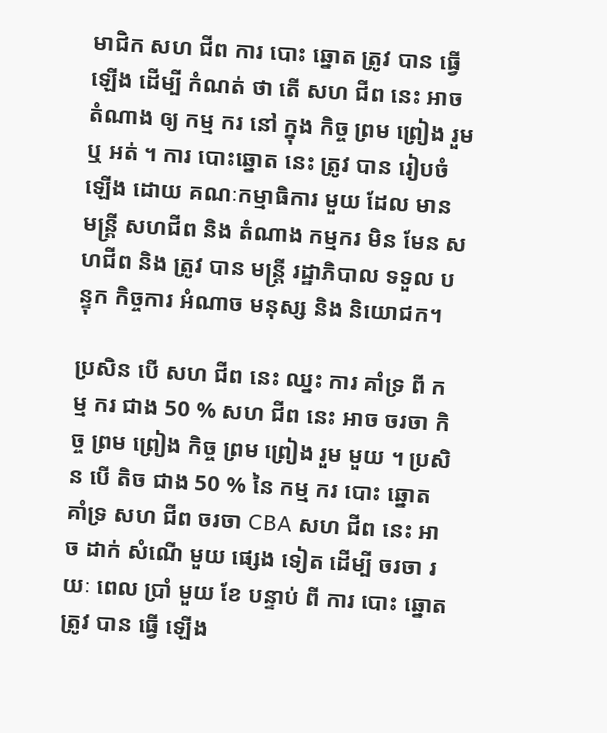មាជិក សហ ជីព ការ បោះ ឆ្នោត ត្រូវ បាន ធ្វើ ឡើង ដើម្បី កំណត់ ថា តើ សហ ជីព នេះ អាច តំណាង ឲ្យ កម្ម ករ នៅ ក្នុង កិច្ច ព្រម ព្រៀង រួម ឬ អត់ ។ ការ បោះឆ្នោត នេះ ត្រូវ បាន រៀបចំ ឡើង ដោយ គណៈកម្មាធិការ មួយ ដែល មាន មន្ត្រី សហជីព និង តំណាង កម្មករ មិន មែន សហជីព និង ត្រូវ បាន មន្ត្រី រដ្ឋាភិបាល ទទួល បន្ទុក កិច្ចការ អំណាច មនុស្ស និង និយោជក។

ប្រសិន បើ សហ ជីព នេះ ឈ្នះ ការ គាំទ្រ ពី កម្ម ករ ជាង 50 % សហ ជីព នេះ អាច ចរចា កិច្ច ព្រម ព្រៀង កិច្ច ព្រម ព្រៀង រួម មួយ ។ ប្រសិន បើ តិច ជាង 50 % នៃ កម្ម ករ បោះ ឆ្នោត គាំទ្រ សហ ជីព ចរចា CBA សហ ជីព នេះ អាច ដាក់ សំណើ មួយ ផ្សេង ទៀត ដើម្បី ចរចា រយៈ ពេល ប្រាំ មួយ ខែ បន្ទាប់ ពី ការ បោះ ឆ្នោត ត្រូវ បាន ធ្វើ ឡើង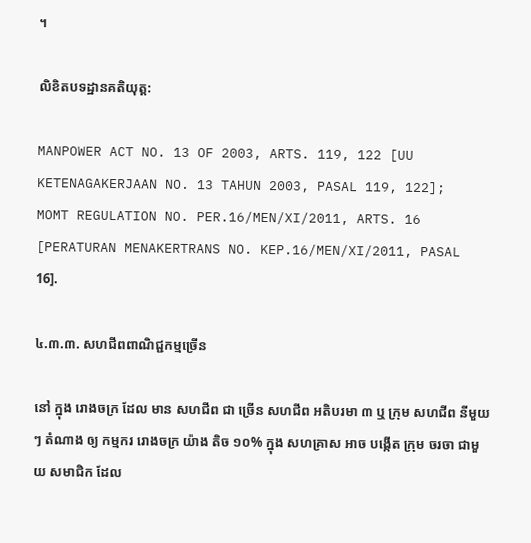។

លិខិតបទដ្ឋានគតិយុត្ត:

MANPOWER ACT NO. 13 OF 2003, ARTS. 119, 122 [UU KETENAGAKERJAAN NO. 13 TAHUN 2003, PASAL 119, 122];
MOMT REGULATION NO. PER.16/MEN/XI/2011, ARTS. 16 [PERATURAN MENAKERTRANS NO. KEP.16/MEN/XI/2011, PASAL 16].

៤.៣.៣. សហជីពពាណិជ្ជកម្មច្រើន

នៅ ក្នុង រោងចក្រ ដែល មាន សហជីព ជា ច្រើន សហជីព អតិបរមា ៣ ឬ ក្រុម សហជីព នីមួយៗ តំណាង ឲ្យ កម្មករ រោងចក្រ យ៉ាង តិច ១០% ក្នុង សហគ្រាស អាច បង្កើត ក្រុម ចរចា ជាមួយ សមាជិក ដែល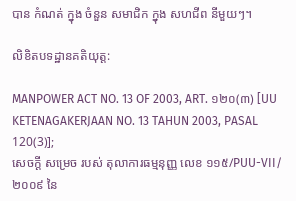បាន កំណត់ ក្នុង ចំនួន សមាជិក ក្នុង សហជីព នីមួយៗ។

លិខិតបទដ្ឋានគតិយុត្ត:

MANPOWER ACT NO. 13 OF 2003, ART. ១២០(៣) [UU KETENAGAKERJAAN NO. 13 TAHUN 2003, PASAL 120(3)];
សេចក្ដី សម្រេច របស់ តុលាការធម្មនុញ្ញ លេខ ១១៥/PUU-VII/២០០៩ នៃ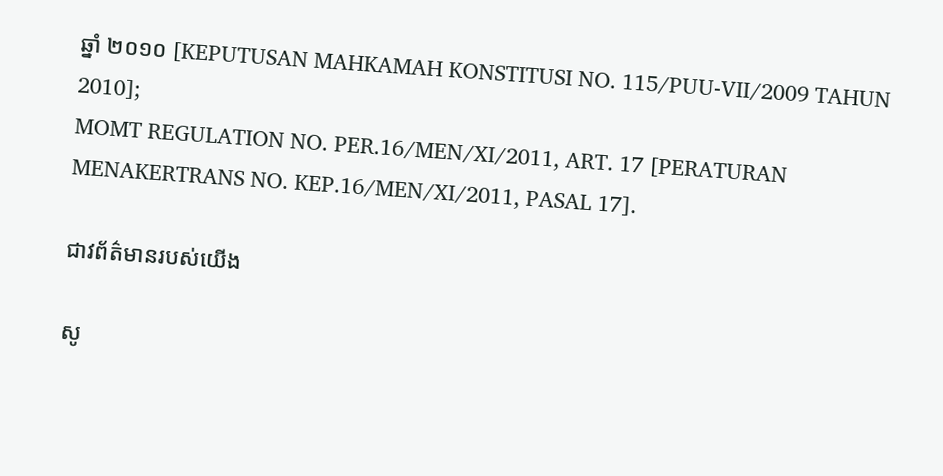ឆ្នាំ ២០១០ [KEPUTUSAN MAHKAMAH KONSTITUSI NO. 115/PUU-VII/2009 TAHUN 2010];
MOMT REGULATION NO. PER.16/MEN/XI/2011, ART. 17 [PERATURAN MENAKERTRANS NO. KEP.16/MEN/XI/2011, PASAL 17].

ជាវព័ត៌មានរបស់យើង

សូ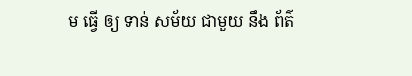ម ធ្វើ ឲ្យ ទាន់ សម័យ ជាមួយ នឹង ព័ត៌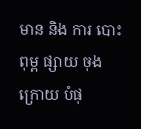មាន និង ការ បោះពុម្ព ផ្សាយ ចុង ក្រោយ បំផុ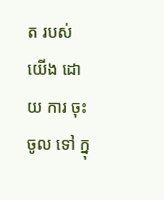ត របស់ យើង ដោយ ការ ចុះ ចូល ទៅ ក្នុ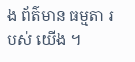ង ព័ត៌មាន ធម្មតា របស់ យើង ។